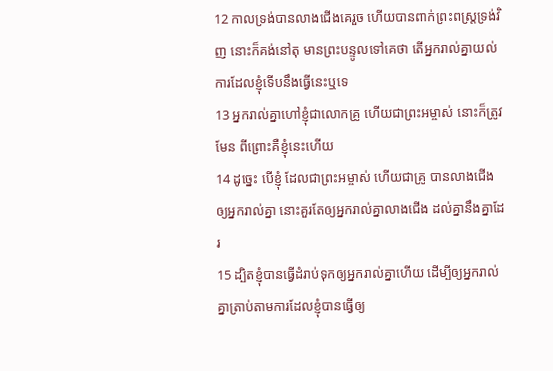12 កាលទ្រង់បានលាងជើងគេរួច ហើយបានពាក់ព្រះពស្ត្រទ្រង់វិញ នោះក៏គង់នៅតុ មានព្រះបន្ទូលទៅគេថា តើអ្នករាល់គ្នាយល់ការដែលខ្ញុំទើបនឹងធ្វើនេះឬទេ
13 អ្នករាល់គ្នាហៅខ្ញុំជាលោកគ្រូ ហើយជាព្រះអម្ចាស់ នោះក៏ត្រូវមែន ពីព្រោះគឺខ្ញុំនេះហើយ
14 ដូច្នេះ បើខ្ញុំ ដែលជាព្រះអម្ចាស់ ហើយជាគ្រូ បានលាងជើង ឲ្យអ្នករាល់គ្នា នោះគួរតែឲ្យអ្នករាល់គ្នាលាងជើង ដល់គ្នានឹងគ្នាដែរ
15 ដ្បិតខ្ញុំបានធ្វើដំរាប់ទុកឲ្យអ្នករាល់គ្នាហើយ ដើម្បីឲ្យអ្នករាល់គ្នាត្រាប់តាមការដែលខ្ញុំបានធ្វើឲ្យ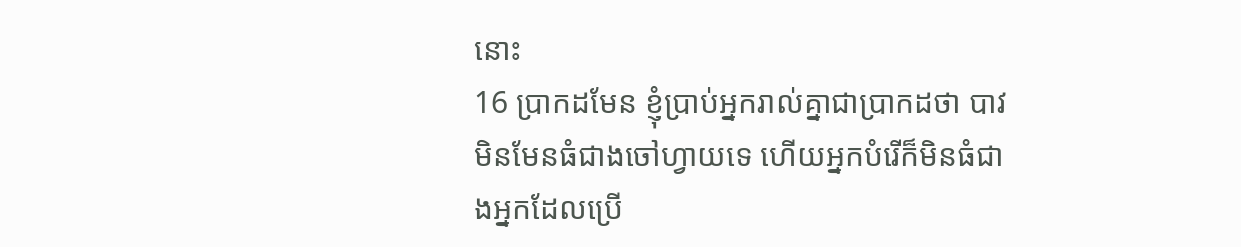នោះ
16 ប្រាកដមែន ខ្ញុំប្រាប់អ្នករាល់គ្នាជាប្រាកដថា បាវមិនមែនធំជាងចៅហ្វាយទេ ហើយអ្នកបំរើក៏មិនធំជាងអ្នកដែលប្រើ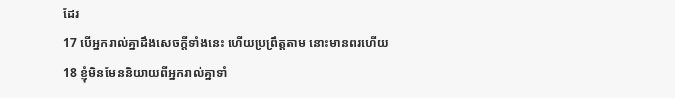ដែរ
17 បើអ្នករាល់គ្នាដឹងសេចក្តីទាំងនេះ ហើយប្រព្រឹត្តតាម នោះមានពរហើយ
18 ខ្ញុំមិនមែននិយាយពីអ្នករាល់គ្នាទាំ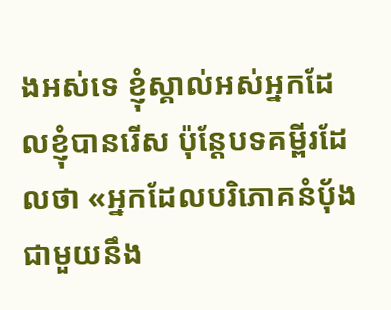ងអស់ទេ ខ្ញុំស្គាល់អស់អ្នកដែលខ្ញុំបានរើស ប៉ុន្តែបទគម្ពីរដែលថា «អ្នកដែលបរិភោគនំបុ័ង ជាមួយនឹង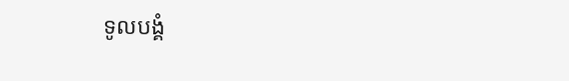ទូលបង្គំ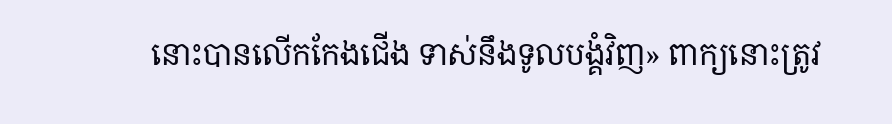នោះបានលើកកែងជើង ទាស់នឹងទូលបង្គំវិញ» ពាក្យនោះត្រូវ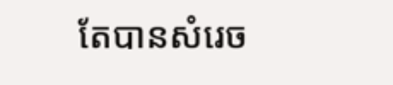តែបានសំរេច